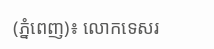(ភ្នំពេញ)៖ លោកទេសរ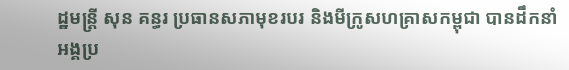ដ្ឋមន្ត្រី សុន គន្ធរ ប្រធានសភាមុខរបរ និងមីក្រូសហគ្រាសកម្ពុជា បានដឹកនាំអង្គប្រ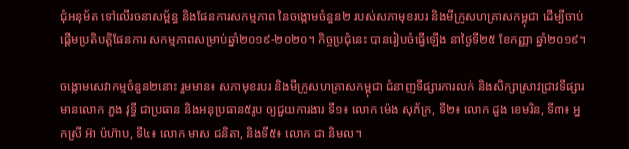ជុំអនុម័ត ទៅលើរចនាសម្ព័ន្ធ និងផែនការសកម្មភាព នៃចង្កោមចំនួន២ របស់សភាមុខរបរ និងមីក្រូសហគ្រាសកម្ពុជា ដើម្បីចាប់ផ្ដើមប្រតិបត្តិផែនការ សកម្មភាពសម្រាប់ឆ្នាំ២០១៩-២០២០។ កិច្ចប្រជុំនេះ បានរៀបចំធ្វើឡើង នាថ្ងៃទី២៥ ខែកញ្ញា ឆ្នាំ២០១៩។

ចង្កោមសេវាកម្មចំនួន២នោះ រួមមាន៖ សភាមុខរបរ និងមីក្រូសហគ្រាសកម្ពុជា ជំនាញទីផ្សារការលក់ និងសិក្សាស្រាវជ្រាវទីផ្សារ មានលោក ភួង វុទ្ធី ជាប្រធាន និងអនុប្រធាន៥រូប ឲ្យជួយការងារ ទី១៖ លោក ម៉េង សុភ័ក្រ, ទី២៖ លោក ដួង ខេមរិន, ទី៣៖ អ្នកស្រី អ៊ា ប៉ហ៊ាប, ទី៤៖ លោក មាស ជនិតា, និងទី៥៖ លោក ជា និមល។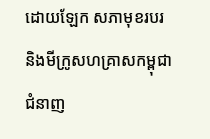ដោយឡែក សភាមុខរបរ និងមីក្រូសហគ្រាសកម្ពុជា ជំនាញ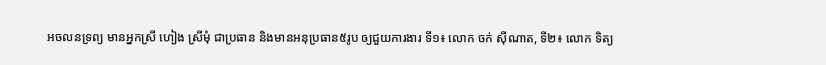អចលនទ្រព្យ មានអ្នកស្រី ហៀង ស្រីមុំ ជាប្រធាន និងមានអនុប្រធាន៥រូប ឲ្យជួយការងារ ទី១៖ លោក ចក់ ស៊ីណាត, ទី២៖ លោក ទិត្យ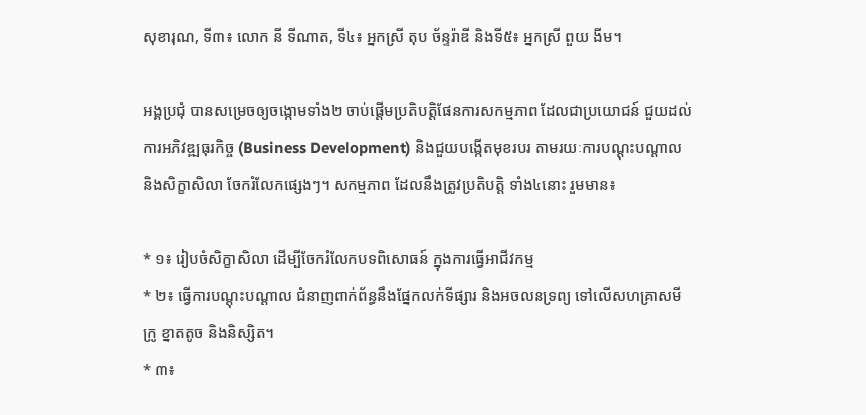សុខារុណ, ទី៣៖ លោក នី ទីណាត, ទី៤៖ អ្នកស្រី តុប ច័ន្ទរ៉ាឌី និងទី៥៖ អ្នកស្រី ពួយ ងីម។

អង្គប្រជុំ បានសម្រេចឲ្យចង្កោមទាំង២ ចាប់ផ្ដើមប្រតិបត្តិផែនការសកម្មភាព ដែលជាប្រយោជន៍ ជួយដល់ការអភិវឌ្ឍធុរកិច្ច (Business Development) និងជួយបង្កើតមុខរបរ តាមរយៈការបណ្ដុះបណ្ដាល និងសិក្ខាសិលា ចែករំលែកផ្សេងៗ។ សកម្មភាព ដែលនឹងត្រូវប្រតិបត្តិ ទាំង៤នោះ រួមមាន៖

* ១៖ រៀបចំសិក្ខាសិលា ដើម្បីចែករំលែកបទពិសោធន៍ ក្នុងការធ្វើអាជីវកម្ម
* ២៖ ធ្វើការបណ្ដុះបណ្ដាល ជំនាញពាក់ព័ន្ធនឹងផ្នែកលក់ទីផ្សារ និងអចលនទ្រព្យ ទៅលើសហគ្រាសមីក្រូ ខ្នាតតូច និងនិស្សិត។
* ៣៖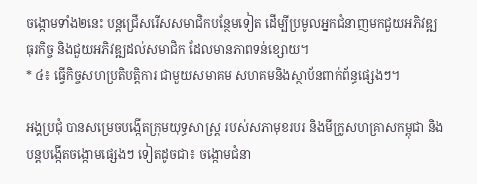ចង្កោមទាំង២នេះ បន្តជ្រើសរើសសមាជិកបន្ថែមទៀត ដើម្បីប្រមូលអ្នកជំនាញមកជួយអភិវឌ្ឍធុរកិច្ច និងជួយអភិវឌ្ឍដល់សមាជិក ដែលមានភាពទន់ខ្សោយ។
* ៤៖ ធ្វើកិច្ចសហប្រតិបត្តិការ ជាមួយសមាគម សហគមនិងស្ថាប័នពាក់ព័ន្ធផ្សេងៗ។

អង្គប្រជុំ បានសម្រេចបង្កើតក្រុមយុទ្ធសាស្ត្រ របស់សភាមុខរបរ និងមីក្រូសហគ្រាសកម្ពុជា និងបន្តបង្កើតចង្កោមផ្សេងៗ ទៀតដូចជា៖ ចង្កោមជំនា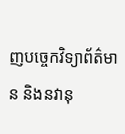ញបច្ចេកវិទ្យាព័ត៌មាន និងនវានុ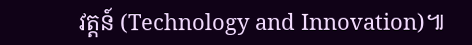វត្តន៍ (Technology and Innovation)៕